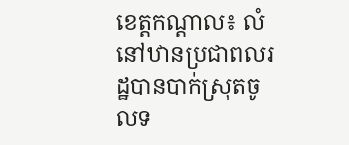ខេត្តកណ្តាល៖ លំនៅឋានប្រជាពលរដ្ឋបានបាក់ស្រុតចូលទ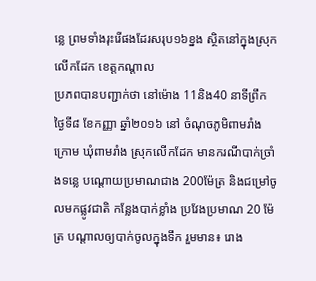ន្លេ ព្រមទាំងរុះរើផងដែរសរុប១៦ខ្នង ស្ថិតនៅក្នុងស្រុកលើកដែក ខេត្តកណ្តាល
ប្រភពបានបញ្ជាក់ថា នៅម៉ោង 11និង40 នាទីព្រឹក ថ្ងៃទី៨ ខែកញ្ញា ឆ្នាំ២០១៦ នៅ ចំណុចភូមិពាមរាំងក្រោម ឃុំពាមរាំង ស្រុកលើកដែក មានករណីបាក់ច្រាំងទន្លេ បណ្តោយប្រមាណជាង 200ម៉ែត្រ និងជម្រៅចូលមកផ្លូវជាតិ កន្លែងបាក់ខ្លាំង ប្រវែងប្រមាណ 20 ម៉ែត្រ បណ្តាលឲ្យបាក់ចូលក្នុងទឹក រួមមាន៖ រោង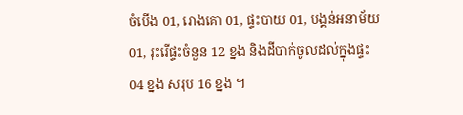ចំបើង 01, រោងគោ 01, ផ្ទះបាយ 01, បង្គន់អនាម័យ 01, រុះរើផ្ទះចំនួន 12 ខ្នង និងដីបាក់ចូលដល់ក្នុងផ្ទះ 04 ខ្នង សរុប 16 ខ្នង ។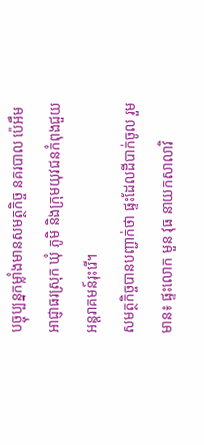បច្ចុប្បន្នកម្លាំងមានសមត្ថកិច្ច នគរបាល ប៉េអឹម អាជ្ញាធរស្រុក ឃុំ ភូមិ និងក្រុមយុវជនកំពុងជួយអន្តរាគមន៍រុះរើ។
សមត្ថកិច្ចបានបញ្ជាក់ថា ផ្ទះដែលដីបាក់ចូល រួមមាន៖ ផ្ទះលោក មួន វុធ នាយកសាលាវិ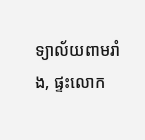ទ្យាល័យពាមរាំង, ផ្ទះលោក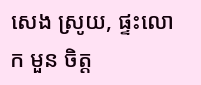សេង ស្រូយ, ផ្ទះលោក មួន ចិត្ត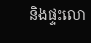និងផ្ទះលោ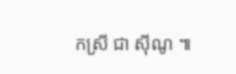កស្រី ជា ស៊ីណូ ៕